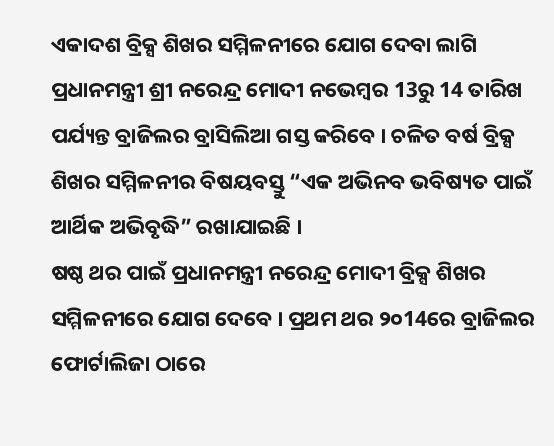ଏକାଦଶ ବ୍ରିକ୍ସ ଶିଖର ସମ୍ମିଳନୀରେ ଯୋଗ ଦେବା ଲାଗି ପ୍ରଧାନମନ୍ତ୍ରୀ ଶ୍ରୀ ନରେନ୍ଦ୍ର ମୋଦୀ ନଭେମ୍ବର 13ରୁ 14 ତାରିଖ ପର୍ଯ୍ୟନ୍ତ ବ୍ରାଜିଲର ବ୍ରାସିଲିଆ ଗସ୍ତ କରିବେ । ଚଳିତ ବର୍ଷ ବ୍ରିକ୍ସ ଶିଖର ସମ୍ମିଳନୀର ବିଷୟବସ୍ତୁ “ଏକ ଅଭିନବ ଭବିଷ୍ୟତ ପାଇଁ ଆର୍ଥିକ ଅଭିବୃଦ୍ଧି” ରଖାଯାଇଛି ।
ଷଷ୍ଠ ଥର ପାଇଁ ପ୍ରଧାନମନ୍ତ୍ରୀ ନରେନ୍ଦ୍ର ମୋଦୀ ବ୍ରିକ୍ସ ଶିଖର ସମ୍ମିଳନୀରେ ଯୋଗ ଦେବେ । ପ୍ରଥମ ଥର ୨୦14ରେ ବ୍ରାଜିଲର ଫୋର୍ଟାଲିଜା ଠାରେ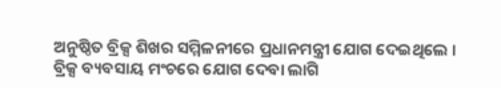ଅନୁଷ୍ଠିତ ବ୍ରିକ୍ସ ଶିଖର ସମ୍ମିଳନୀରେ ପ୍ରଧାନମନ୍ତ୍ରୀ ଯୋଗ ଦେଇଥିଲେ ।
ବ୍ରିକ୍ସ ବ୍ୟବସାୟ ମଂଚରେ ଯୋଗ ଦେବା ଲାଗି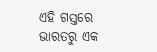ଏହି ଗସ୍ତରେ ଭାରତରୁ ଏକ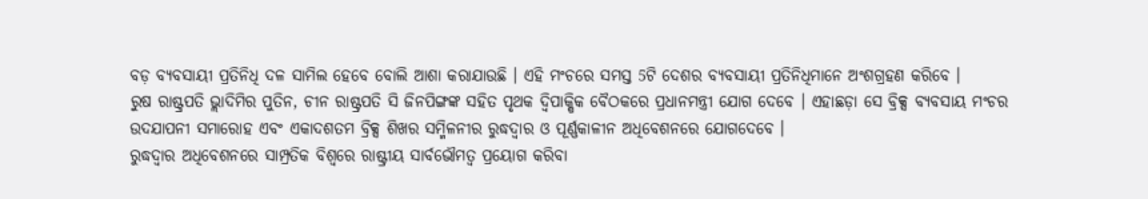ବଡ଼ ବ୍ୟବସାୟୀ ପ୍ରତିନିଧି ଦଳ ସାମିଲ ହେବେ ବୋଲି ଆଶା କରାଯାଉଛି । ଏହି ମଂଚରେ ସମସ୍ତ 5ଟି ଦେଶର ବ୍ୟବସାୟୀ ପ୍ରତିନିଧିମାନେ ଅଂଶଗ୍ରହଣ କରିବେ ।
ରୁଷ ରାଷ୍ଟ୍ରପତି ଭ୍ଲାଦିମିର ପୁତିନ, ଚୀନ ରାଷ୍ଟ୍ରପତି ସି ଜିନପିଙ୍ଗଙ୍କ ସହିତ ପୃଥକ ଦ୍ୱିପାକ୍ଷିକ ବୈଠକରେ ପ୍ରଧାନମନ୍ତ୍ରୀ ଯୋଗ ଦେବେ । ଏହାଛଡ଼ା ସେ ବ୍ରିକ୍ସ ବ୍ୟବସାୟ ମଂଚର ଉଦଯାପନୀ ସମାରୋହ ଏବଂ ଏକାଦଶତମ ବ୍ରିକ୍ସ ଶିଖର ସମ୍ମିଳନୀର ରୁଦ୍ଧଦ୍ୱାର ଓ ପୂର୍ଣ୍ଣକାଳୀନ ଅଧିବେଶନରେ ଯୋଗଦେବେ ।
ରୁଦ୍ଧଦ୍ୱାର ଅଧିବେଶନରେ ସାମ୍ପ୍ରତିକ ବିଶ୍ୱରେ ରାଷ୍ଟ୍ରୀୟ ସାର୍ବଭୌମତ୍ୱ ପ୍ରୟୋଗ କରିବା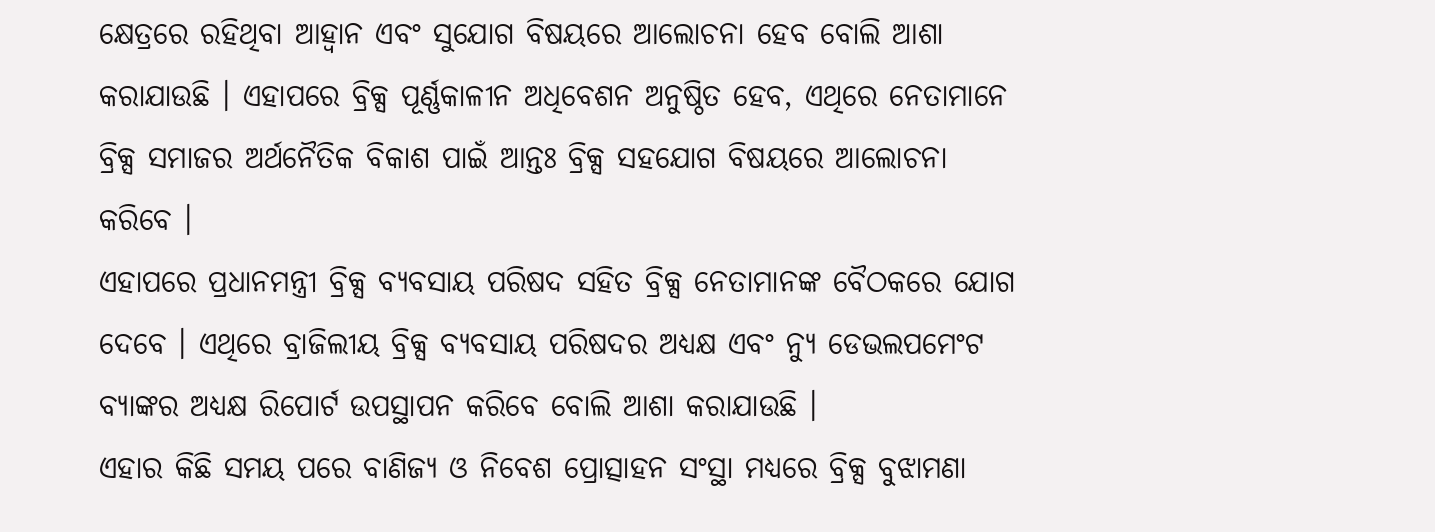କ୍ଷେତ୍ରରେ ରହିଥିବା ଆହ୍ୱାନ ଏବଂ ସୁଯୋଗ ବିଷୟରେ ଆଲୋଚନା ହେବ ବୋଲି ଆଶା କରାଯାଉଛି । ଏହାପରେ ବ୍ରିକ୍ସ ପୂର୍ଣ୍ଣକାଳୀନ ଅଧିବେଶନ ଅନୁଷ୍ଠିତ ହେବ, ଏଥିରେ ନେତାମାନେ ବ୍ରିକ୍ସ ସମାଜର ଅର୍ଥନୈତିକ ବିକାଶ ପାଇଁ ଆନ୍ତଃ ବ୍ରିକ୍ସ ସହଯୋଗ ବିଷୟରେ ଆଲୋଚନା କରିବେ ।
ଏହାପରେ ପ୍ରଧାନମନ୍ତ୍ରୀ ବ୍ରିକ୍ସ ବ୍ୟବସାୟ ପରିଷଦ ସହିତ ବ୍ରିକ୍ସ ନେତାମାନଙ୍କ ବୈଠକରେ ଯୋଗ ଦେବେ । ଏଥିରେ ବ୍ରାଜିଲୀୟ ବ୍ରିକ୍ସ ବ୍ୟବସାୟ ପରିଷଦର ଅଧ୍ୟକ୍ଷ ଏବଂ ନ୍ୟୁ ଡେଭଲପମେଂଟ ବ୍ୟାଙ୍କର ଅଧ୍ୟକ୍ଷ ରିପୋର୍ଟ ଉପସ୍ଥାପନ କରିବେ ବୋଲି ଆଶା କରାଯାଉଛି ।
ଏହାର କିଛି ସମୟ ପରେ ବାଣିଜ୍ୟ ଓ ନିବେଶ ପ୍ରୋତ୍ସାହନ ସଂସ୍ଥା ମଧ୍ୟରେ ବ୍ରିକ୍ସ ବୁଝାମଣା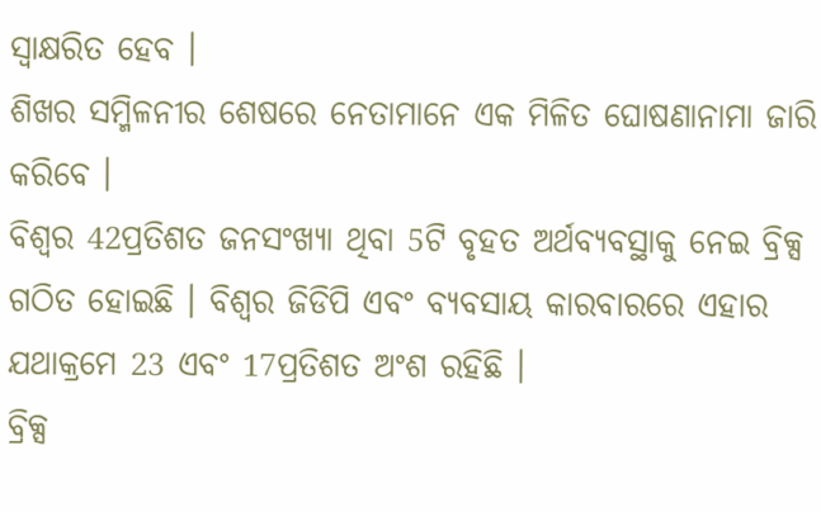ସ୍ୱାକ୍ଷରିତ ହେବ ।
ଶିଖର ସମ୍ମିଳନୀର ଶେଷରେ ନେତାମାନେ ଏକ ମିଳିତ ଘୋଷଣାନାମା ଜାରି କରିବେ ।
ବିଶ୍ୱର 42ପ୍ରତିଶତ ଜନସଂଖ୍ୟା ଥିବା 5ଟି ବୃହତ ଅର୍ଥବ୍ୟବସ୍ଥାକୁ ନେଇ ବ୍ରିକ୍ସ ଗଠିତ ହୋଇଛି । ବିଶ୍ୱର ଜିଡିପି ଏବଂ ବ୍ୟବସାୟ କାରବାରରେ ଏହାର ଯଥାକ୍ରମେ 23 ଏବଂ 17ପ୍ରତିଶତ ଅଂଶ ରହିଛି ।
ବ୍ରିକ୍ସ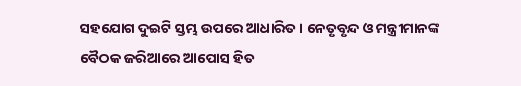ସହଯୋଗ ଦୁଇଟି ସ୍ତମ୍ଭ ଉପରେ ଆଧାରିତ । ନେତୃବୃନ୍ଦ ଓ ମନ୍ତ୍ରୀମାନଙ୍କ ବୈଠକ ଜରିଆରେ ଆପୋସ ହିତ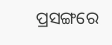ପ୍ରସଙ୍ଗରେ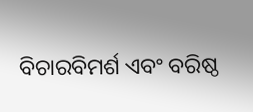ବିଚାରବିମର୍ଶ ଏବଂ ବରିଷ୍ଠ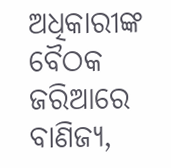ଅଧିକାରୀଙ୍କ ବୈଠକ ଜରିଆରେ ବାଣିଜ୍ୟ,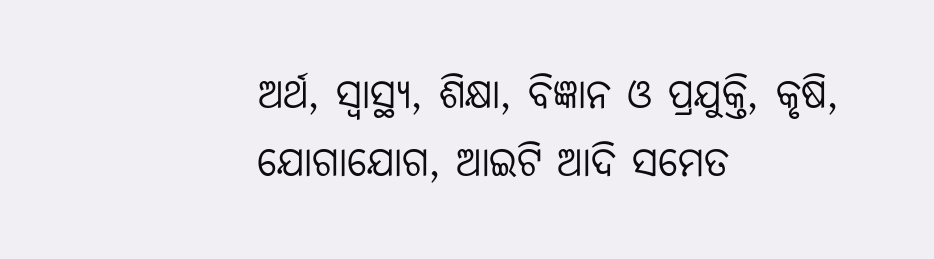ଅର୍ଥ, ସ୍ୱାସ୍ଥ୍ୟ, ଶିକ୍ଷା, ବିଜ୍ଞାନ ଓ ପ୍ରଯୁକ୍ତି, କୃଷି, ଯୋଗାଯୋଗ, ଆଇଟି ଆଦି ସମେତ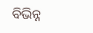ବିଭିନ୍ନ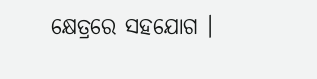କ୍ଷେତ୍ରରେ ସହଯୋଗ ।